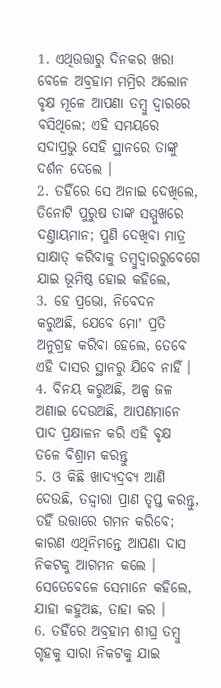1. ଏଥିଉତ୍ତାରୁ ଦିନକର ଖରା ବେଳେ ଅବ୍ରହାମ ମମ୍ରିର ଅଲୋନ ବୃକ୍ଷ ମୂଳେ ଆପଣା ତମ୍ଵୁ ଦ୍ଵାରରେ ବସିଥିଲେ; ଏହି ସମୟରେ ସଦାପ୍ରଭୁ ସେହି ସ୍ଥାନରେ ତାଙ୍କୁ ଦର୍ଶନ ଦେଲେ ।
2. ତହିଁରେ ସେ ଅନାଇ ଦେଖିଲେ, ତିନୋଟି ପୁରୁଷ ତାଙ୍କ ସମ୍ମୁଖରେ ଦଣ୍ତାୟମାନ; ପୁଣି ଦେଖିବା ମାତ୍ର ସାକ୍ଷାତ୍ କରିବାକୁ ତମ୍ଵୁଦ୍ଵାରରୁବେଗେ ଯାଇ ଭୂମିଷ୍ଠ ହୋଇ କହିଲେ,
3. ହେ ପ୍ରଭୋ, ନିବେଦନ କରୁଅଛି, ଯେବେ ମୋʼ ପ୍ରତି ଅନୁଗ୍ରହ କରିବା ହେଲେ, ତେବେ ଏହି ଦାସର ସ୍ଥାନରୁ ଯିବେ ନାହିଁ ।
4. ବିନୟ କରୁଅଛି, ଅଳ୍ପ ଜଳ ଅଣାଇ ଦେଉଅଛି, ଆପଣମାନେ ପାଦ ପ୍ରକ୍ଷାଳନ କରି ଏହି ବୃକ୍ଷ ତଳେ ବିଶ୍ରାମ କରନ୍ତୁ
5. ଓ କିଛି ଖାଦ୍ୟଦ୍ରବ୍ୟ ଆଣି ଦେଉଛି, ତଦ୍ଦ୍ଵାରା ପ୍ରାଣ ତୃପ୍ତ କରନ୍ତୁ, ତହିଁ ଉତ୍ତାରେ ଗମନ କରିବେ; କାରଣ ଏଥିନିମନ୍ତେ ଆପଣା ଦାସ ନିକଟକୁ ଆଗମନ କଲେ । ସେତେବେଳେ ସେମାନେ କହିଲେ, ଯାହା କହୁଅଛ, ତାହା କର ।
6. ତହିଁରେ ଅବ୍ରହାମ ଶୀଘ୍ର ତମ୍ଵୁ ଗୃହକୁ ସାରା ନିକଟକୁ ଯାଇ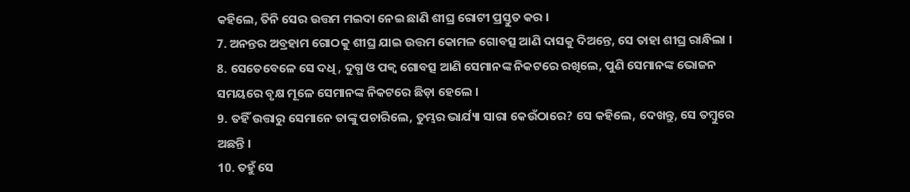କହିଲେ, ତିନି ସେର ଉତ୍ତମ ମଇଦା ନେଇ ଛାଣି ଶୀଘ୍ର ରୋଟୀ ପ୍ରସ୍ତୁତ କର ।
7. ଅନନ୍ତର ଅବ୍ରହାମ ଗୋଠକୁ ଶୀଘ୍ର ଯାଇ ଉତ୍ତମ କୋମଳ ଗୋବତ୍ସ ଆଣି ଦାସକୁ ଦିଅନ୍ତେ, ସେ ତାହା ଶୀଘ୍ର ରାନ୍ଧିଲା ।
8. ସେତେବେଳେ ସେ ଦଧି, ଦୁଗ୍ଧ ଓ ପକ୍ଵ ଗୋବତ୍ସ ଆଣି ସେମାନଙ୍କ ନିକଟରେ ରଖିଲେ, ପୁଣି ସେମାନଙ୍କ ଭୋଜନ ସମୟରେ ବୃକ୍ଷ ମୂଳେ ସେମାନଙ୍କ ନିକଟରେ ଛିଡ଼ା ହେଲେ ।
9. ତହିଁ ଉତ୍ତାରୁ ସେମାନେ ତାଙ୍କୁ ପଚାରିଲେ, ତୁମ୍ଭର ଭାର୍ଯ୍ୟା ସାରା କେଉଁଠାରେ? ସେ କହିଲେ, ଦେଖନ୍ତୁ, ସେ ତମ୍ଵୁରେ ଅଛନ୍ତି ।
10. ତହୁଁ ସେ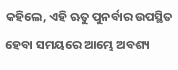କହିଲେ, ଏହି ଋତୁ ପୁନର୍ବାର ଉପସ୍ଥିତ ହେବା ସମୟରେ ଆମ୍ଭେ ଅବଶ୍ୟ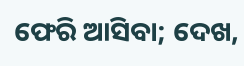ଫେରି ଆସିବା; ଦେଖ,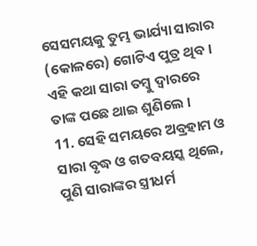ସେସମୟକୁ ତୁମ୍ଭ ଭାର୍ଯ୍ୟା ସାରାର (କୋଳରେ) ଗୋଟିଏ ପୁତ୍ର ଥିବ । ଏହି କଥା ସାରା ତମ୍ଵୁ ଦ୍ଵାରରେ ତାଙ୍କ ପଛେ ଥାଇ ଶୁଣିଲେ ।
11. ସେହି ସମୟରେ ଅବ୍ରହାମ ଓ ସାରା ବୃଦ୍ଧ ଓ ଗତବୟସ୍କ ଥିଲେ, ପୁଣି ସାରାଙ୍କର ସ୍ତ୍ରୀଧର୍ମ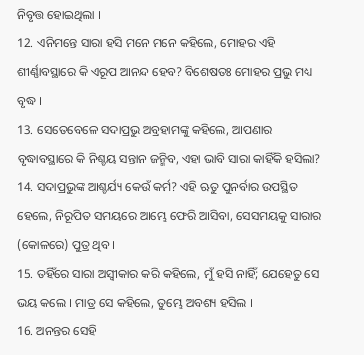ନିବୃତ୍ତ ହୋଇଥିଲା ।
12. ଏନିମନ୍ତେ ସାରା ହସି ମନେ ମନେ କହିଲେ, ମୋହର ଏହି ଶୀର୍ଣ୍ଣାବସ୍ଥାରେ କି ଏରୂପ ଆନନ୍ଦ ହେବ? ବିଶେଷତଃ ମୋହର ପ୍ରଭୁ ମଧ୍ୟ ବୃଦ୍ଧ ।
13. ସେତେବେଳେ ସଦାପ୍ରଭୁ ଅବ୍ରହାମଙ୍କୁ କହିଲେ, ଆପଣାର ବୃଦ୍ଧାବସ୍ଥାରେ କି ନିଶ୍ଚୟ ସନ୍ତାନ ଜନ୍ମିବ, ଏହା ଭାବି ସାରା କାହିଁକି ହସିଲା?
14. ସଦାପ୍ରଭୁଙ୍କ ଆଶ୍ଚର୍ଯ୍ୟ କେଉଁ କର୍ମ? ଏହି ଋତୁ ପୁନର୍ବାର ଉପସ୍ଥିତ ହେଲେ, ନିରୂପିତ ସମୟରେ ଆମ୍ଭେ ଫେରି ଆସିବା, ସେସମୟକୁ ସାରାର (କୋଳରେ) ପୁତ୍ର ଥିବ ।
15. ତହିଁରେ ସାରା ଅସ୍ଵୀକାର କରି କହିଲେ, ମୁଁ ହସି ନାହିଁ; ଯେହେତୁ ସେ ଭୟ କଲେ । ମାତ୍ର ସେ କହିଲେ, ତୁମ୍ଭେ ଅବଶ୍ୟ ହସିଲ ।
16. ଅନନ୍ତର ସେହି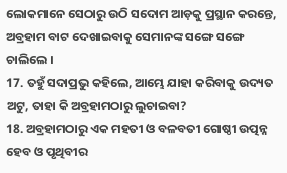ଲୋକମାନେ ସେଠାରୁ ଉଠି ସଦୋମ ଆଡ଼କୁ ପ୍ରସ୍ଥାନ କରନ୍ତେ, ଅବ୍ରହାମ ବାଟ ଦେଖାଇବାକୁ ସେମାନଙ୍କ ସଙ୍ଗେ ସଙ୍ଗେ ଚାଲିଲେ ।
17. ତହୁଁ ସଦାପ୍ରଭୁ କହିଲେ, ଆମ୍ଭେ ଯାହା କରିବାକୁ ଉଦ୍ୟତ ଅଟୁ, ତାହା କି ଅବ୍ରହାମଠାରୁ ଲୁଚାଇବା?
18. ଅବ୍ରହାମଠାରୁ ଏକ ମହତୀ ଓ ବଳବତୀ ଗୋଷ୍ଠୀ ଉତ୍ପନ୍ନ ହେବ ଓ ପୃଥିବୀର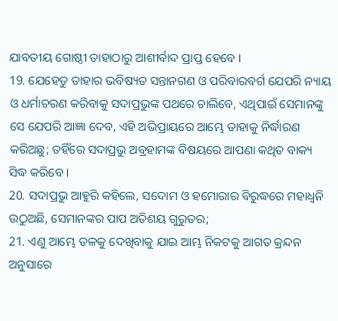ଯାବତୀୟ ଗୋଷ୍ଠୀ ତାହାଠାରୁ ଆଶୀର୍ବାଦ ପ୍ରାପ୍ତ ହେବେ ।
19. ଯେହେତୁ ତାହାର ଭବିଷ୍ୟତ ସନ୍ତାନଗଣ ଓ ପରିବାରବର୍ଗ ଯେପରି ନ୍ୟାୟ ଓ ଧର୍ମାଚରଣ କରିବାକୁ ସଦାପ୍ରଭୁଙ୍କ ପଥରେ ଚାଲିବେ, ଏଥିପାଇଁ ସେମାନଙ୍କୁ ସେ ଯେପରି ଆଜ୍ଞା ଦେବ, ଏହି ଅଭିପ୍ରାୟରେ ଆମ୍ଭେ ତାହାକୁ ନିର୍ଦ୍ଧାରଣ କରିଅଛୁ; ତହିଁରେ ସଦାପ୍ରଭୁ ଅବ୍ରହାମଙ୍କ ବିଷୟରେ ଆପଣା କଥିତ ବାକ୍ୟ ସିଦ୍ଧ କରିବେ ।
20. ସଦାପ୍ରଭୁ ଆହୁରି କହିଲେ, ସଦୋମ ଓ ହମୋରାର ବିରୁଦ୍ଧରେ ମହାଧ୍ଵନି ଉଠୁଅଛି, ସେମାନଙ୍କର ପାପ ଅତିଶୟ ଗୁରୁତର;
21. ଏଣୁ ଆମ୍ଭେ ତଳକୁ ଦେଖିବାକୁ ଯାଇ ଆମ୍ଭ ନିକଟକୁ ଆଗତ କ୍ରନ୍ଦନ ଅନୁସାରେ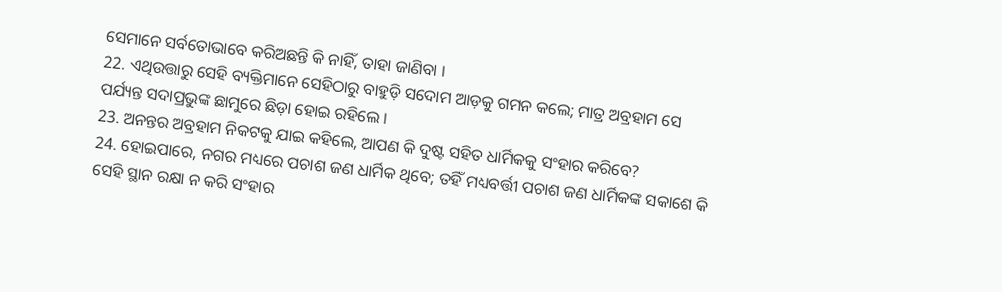ସେମାନେ ସର୍ବତୋଭାବେ କରିଅଛନ୍ତି କି ନାହିଁ, ତାହା ଜାଣିବା ।
22. ଏଥିଉତ୍ତାରୁ ସେହି ବ୍ୟକ୍ତିମାନେ ସେହିଠାରୁ ବାହୁଡ଼ି ସଦୋମ ଆଡ଼କୁ ଗମନ କଲେ; ମାତ୍ର ଅବ୍ରହାମ ସେ ପର୍ଯ୍ୟନ୍ତ ସଦାପ୍ରଭୁଙ୍କ ଛାମୁରେ ଛିଡ଼ା ହୋଇ ରହିଲେ ।
23. ଅନନ୍ତର ଅବ୍ରହାମ ନିକଟକୁ ଯାଇ କହିଲେ, ଆପଣ କି ଦୁଷ୍ଟ ସହିତ ଧାର୍ମିକକୁ ସଂହାର କରିବେ?
24. ହୋଇପାରେ, ନଗର ମଧ୍ୟରେ ପଚାଶ ଜଣ ଧାର୍ମିକ ଥିବେ; ତହିଁ ମଧ୍ୟବର୍ତ୍ତୀ ପଚାଶ ଜଣ ଧାର୍ମିକଙ୍କ ସକାଶେ କି ସେହି ସ୍ଥାନ ରକ୍ଷା ନ କରି ସଂହାର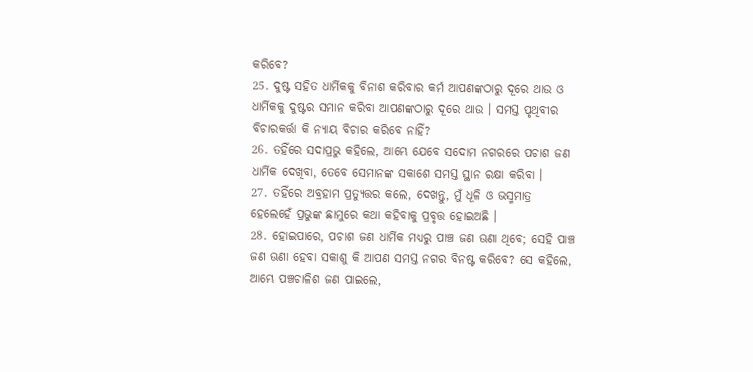କରିବେ?
25. ଦୁଷ୍ଟ ସହିତ ଧାର୍ମିକକୁ ବିନାଶ କରିବାର କର୍ମ ଆପଣଙ୍କଠାରୁ ଦୂରେ ଥାଉ ଓ ଧାର୍ମିକକୁ ଦୁଷ୍ଟର ସମାନ କରିବା ଆପଣଙ୍କଠାରୁ ଦୂରେ ଥାଉ । ସମସ୍ତ ପୃଥିବୀର ବିଚାରକର୍ତ୍ତା କି ନ୍ୟାୟ ବିଚାର କରିବେ ନାହିଁ?
26. ତହିଁରେ ସଦାପ୍ରଭୁ କହିଲେ, ଆମ୍ଭେ ଯେବେ ସଦୋମ ନଗରରେ ପଚାଶ ଜଣ ଧାର୍ମିକ ଦେଖିବା, ତେବେ ସେମାନଙ୍କ ସକାଶେ ସମସ୍ତ ସ୍ଥାନ ରକ୍ଷା କରିବା ।
27. ତହିଁରେ ଅବ୍ରହାମ ପ୍ରତ୍ୟୁତ୍ତର କଲେ, ଦେଖନ୍ତୁ, ମୁଁ ଧୂଳି ଓ ଭସ୍ମମାତ୍ର ହେଲେହେଁ ପ୍ରଭୁଙ୍କ ଛାମୁରେ କଥା କହିବାକୁ ପ୍ରବୃତ୍ତ ହୋଇଅଛି ।
28. ହୋଇପାରେ, ପଚାଶ ଜଣ ଧାର୍ମିକ ମଧ୍ୟରୁ ପାଞ୍ଚ ଜଣ ଊଣା ଥିବେ; ସେହି ପାଞ୍ଚ ଜଣ ଊଣା ହେବା ସକାଶୁ କି ଆପଣ ସମସ୍ତ ନଗର ବିନଷ୍ଟ କରିବେ? ସେ କହିଲେ, ଆମ୍ଭେ ପଞ୍ଚଚାଳିଶ ଜଣ ପାଇଲେ,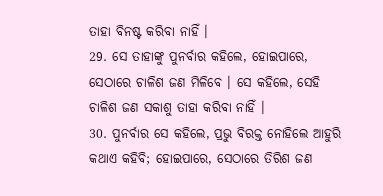ତାହା ବିନଷ୍ଟ କରିବା ନାହିଁ ।
29. ସେ ତାହାଙ୍କୁ ପୁନର୍ବାର କହିଲେ, ହୋଇପାରେ, ସେଠାରେ ଚାଳିଶ ଜଣ ମିଳିବେ । ସେ କହିଲେ, ସେହି ଚାଳିଶ ଜଣ ସକାଶୁ ତାହା କରିବା ନାହିଁ ।
30. ପୁନର୍ବାର ସେ କହିଲେ, ପ୍ରଭୁ ବିରକ୍ତ ନୋହିଲେ ଆହୁରି କଥାଏ କହିବି; ହୋଇପାରେ, ସେଠାରେ ତିରିଶ ଜଣ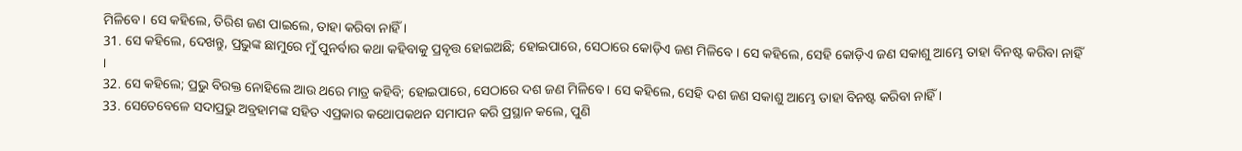ମିଳିବେ । ସେ କହିଲେ, ତିରିଶ ଜଣ ପାଇଲେ, ତାହା କରିବା ନାହିଁ ।
31. ସେ କହିଲେ, ଦେଖନ୍ତୁ, ପ୍ରଭୁଙ୍କ ଛାମୁରେ ମୁଁ ପୁନର୍ବାର କଥା କହିବାକୁ ପ୍ରବୃତ୍ତ ହୋଇଅଛି; ହୋଇପାରେ, ସେଠାରେ କୋଡ଼ିଏ ଜଣ ମିଳିବେ । ସେ କହିଲେ, ସେହି କୋଡ଼ିଏ ଜଣ ସକାଶୁ ଆମ୍ଭେ ତାହା ବିନଷ୍ଟ କରିବା ନାହିଁ ।
32. ସେ କହିଲେ; ପ୍ରଭୁ ବିରକ୍ତ ନୋହିଲେ ଆଉ ଥରେ ମାତ୍ର କହିବି; ହୋଇପାରେ, ସେଠାରେ ଦଶ ଜଣ ମିଳିବେ । ସେ କହିଲେ, ସେହି ଦଶ ଜଣ ସକାଶୁ ଆମ୍ଭେ ତାହା ବିନଷ୍ଟ କରିବା ନାହିଁ ।
33. ସେତେବେଳେ ସଦାପ୍ରଭୁ ଅବ୍ରହାମଙ୍କ ସହିତ ଏପ୍ରକାର କଥୋପକଥନ ସମାପନ କରି ପ୍ରସ୍ଥାନ କଲେ, ପୁଣି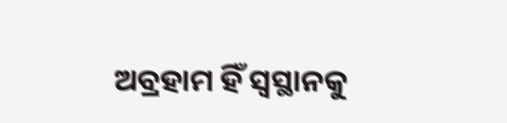ଅବ୍ରହାମ ହିଁ ସ୍ଵସ୍ଥାନକୁ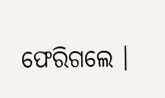ଫେରିଗଲେ ।